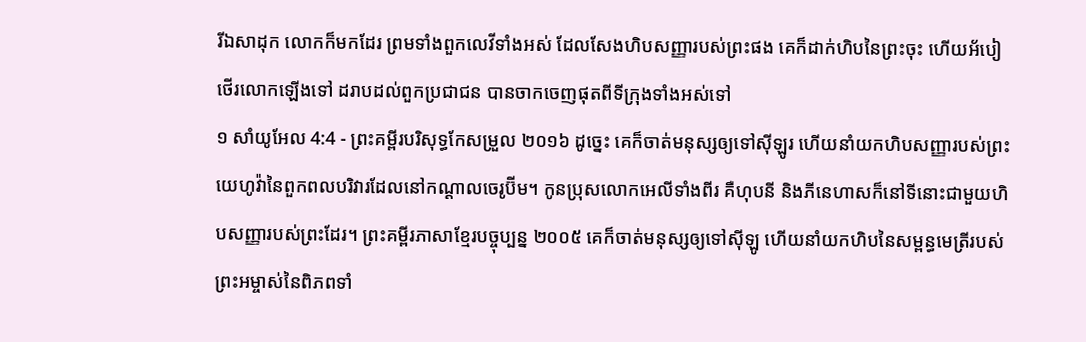រីឯសាដុក លោកក៏មកដែរ ព្រមទាំងពួកលេវីទាំងអស់ ដែលសែងហិបសញ្ញារបស់ព្រះផង គេក៏ដាក់ហិបនៃព្រះចុះ ហើយអ័បៀថើរលោកឡើងទៅ ដរាបដល់ពួកប្រជាជន បានចាកចេញផុតពីទីក្រុងទាំងអស់ទៅ
១ សាំយូអែល 4:4 - ព្រះគម្ពីរបរិសុទ្ធកែសម្រួល ២០១៦ ដូច្នេះ គេក៏ចាត់មនុស្សឲ្យទៅស៊ីឡូរ ហើយនាំយកហិបសញ្ញារបស់ព្រះយេហូវ៉ានៃពួកពលបរិវារដែលនៅកណ្ដាលចេរូប៊ីម។ កូនប្រុសលោកអេលីទាំងពីរ គឺហុបនី និងភីនេហាសក៏នៅទីនោះជាមួយហិបសញ្ញារបស់ព្រះដែរ។ ព្រះគម្ពីរភាសាខ្មែរបច្ចុប្បន្ន ២០០៥ គេក៏ចាត់មនុស្សឲ្យទៅស៊ីឡូ ហើយនាំយកហិបនៃសម្ពន្ធមេត្រីរបស់ព្រះអម្ចាស់នៃពិភពទាំ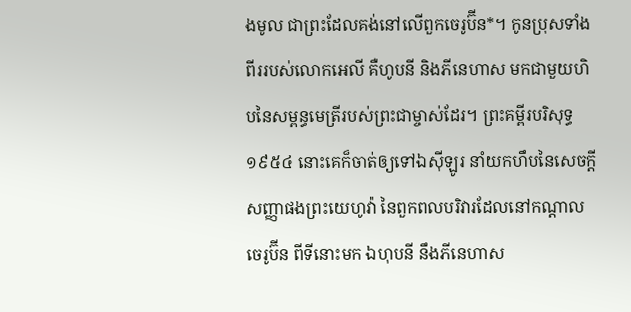ងមូល ជាព្រះដែលគង់នៅលើពួកចេរូប៊ីន*។ កូនប្រុសទាំងពីររបស់លោកអេលី គឺហូបនី និងភីនេហាស មកជាមួយហិបនៃសម្ពន្ធមេត្រីរបស់ព្រះជាម្ចាស់ដែរ។ ព្រះគម្ពីរបរិសុទ្ធ ១៩៥៤ នោះគេក៏ចាត់ឲ្យទៅឯស៊ីឡូរ នាំយកហឹបនៃសេចក្ដីសញ្ញាផងព្រះយេហូវ៉ា នៃពួកពលបរិវារដែលនៅកណ្តាលចេរូប៊ីន ពីទីនោះមក ឯហុបនី នឹងភីនេហាស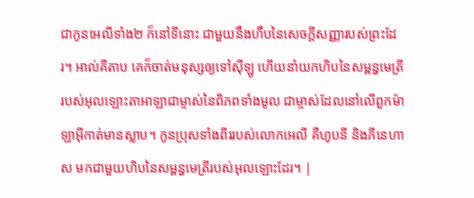ជាកូនអេលីទាំង២ ក៏នៅទីនោះ ជាមួយនឹងហឹបនៃសេចក្ដីសញ្ញារបស់ព្រះដែរ។ អាល់គីតាប គេក៏ចាត់មនុស្សឲ្យទៅស៊ីឡូ ហើយនាំយកហិបនៃសម្ពន្ធមេត្រីរបស់អុលឡោះតាអាឡាជាម្ចាស់នៃពិភពទាំងមូល ជាម្ចាស់ដែលនៅលើពួកម៉ាឡាអ៊ីកាត់មានស្លាប។ កូនប្រុសទាំងពីររបស់លោកអេលី គឺហូបនី និងភីនេហាស មកជាមួយហិបនៃសម្ពន្ធមេត្រីរបស់អុលឡោះដែរ។ |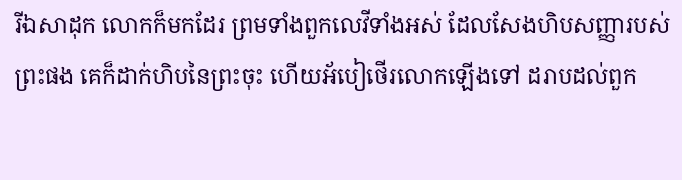រីឯសាដុក លោកក៏មកដែរ ព្រមទាំងពួកលេវីទាំងអស់ ដែលសែងហិបសញ្ញារបស់ព្រះផង គេក៏ដាក់ហិបនៃព្រះចុះ ហើយអ័បៀថើរលោកឡើងទៅ ដរាបដល់ពួក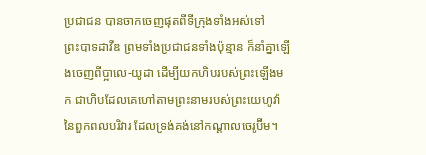ប្រជាជន បានចាកចេញផុតពីទីក្រុងទាំងអស់ទៅ
ព្រះបាទដាវីឌ ព្រមទាំងប្រជាជនទាំងប៉ុន្មាន ក៏នាំគ្នាឡើងចេញពីប្អាលេ-យូដា ដើម្បីយកហិបរបស់ព្រះឡើងមក ជាហិបដែលគេហៅតាមព្រះនាមរបស់ព្រះយេហូវ៉ានៃពួកពលបរិវារ ដែលទ្រង់គង់នៅកណ្ដាលចេរូប៊ីម។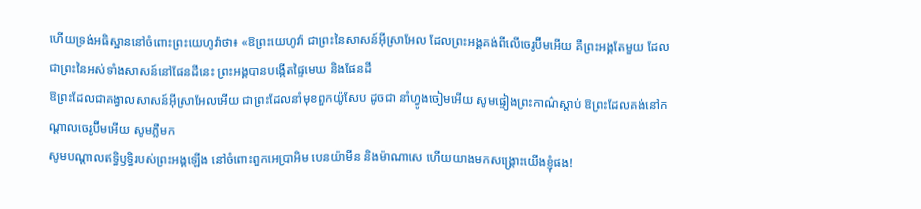ហើយទ្រង់អធិស្ឋាននៅចំពោះព្រះយេហូវ៉ាថា៖ «ឱព្រះយេហូវ៉ា ជាព្រះនៃសាសន៍អ៊ីស្រាអែល ដែលព្រះអង្គគង់ពីលើចេរូប៊ីមអើយ គឺព្រះអង្គតែមួយ ដែលជាព្រះនៃអស់ទាំងសាសន៍នៅផែនដីនេះ ព្រះអង្គបានបង្កើតផ្ទៃមេឃ និងផែនដី
ឱព្រះដែលជាគង្វាលសាសន៍អ៊ីស្រាអែលអើយ ជាព្រះដែលនាំមុខពួកយ៉ូសែប ដូចជា នាំហ្វូងចៀមអើយ សូមផ្ទៀងព្រះកាណ៌ស្តាប់ ឱព្រះដែលគង់នៅកណ្ដាលចេរូប៊ីមអើយ សូមភ្លឺមក
សូមបណ្ដាលឥទ្ធិឫទ្ធិរបស់ព្រះអង្គឡើង នៅចំពោះពួកអេប្រាអិម បេនយ៉ាមីន និងម៉ាណាសេ ហើយយាងមកសង្គ្រោះយើងខ្ញុំផង!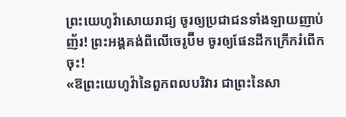ព្រះយេហូវ៉ាសោយរាជ្យ ចូរឲ្យប្រជាជនទាំងឡាយញាប់ញ័រ! ព្រះអង្គគង់ពីលើចេរូប៊ីម ចូរឲ្យផែនដីកក្រើករំពើកចុះ!
«ឱព្រះយេហូវ៉ានៃពួកពលបរិវារ ជាព្រះនៃសា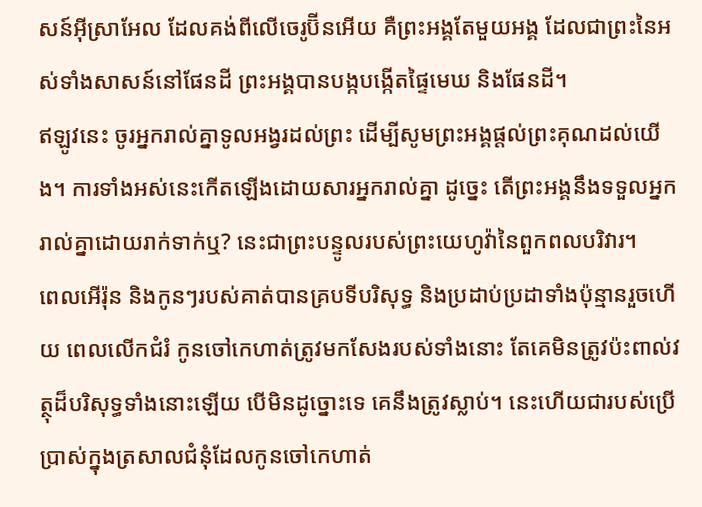សន៍អ៊ីស្រាអែល ដែលគង់ពីលើចេរូប៊ីនអើយ គឺព្រះអង្គតែមួយអង្គ ដែលជាព្រះនៃអស់ទាំងសាសន៍នៅផែនដី ព្រះអង្គបានបង្កបង្កើតផ្ទៃមេឃ និងផែនដី។
ឥឡូវនេះ ចូរអ្នករាល់គ្នាទូលអង្វរដល់ព្រះ ដើម្បីសូមព្រះអង្គផ្តល់ព្រះគុណដល់យើង។ ការទាំងអស់នេះកើតឡើងដោយសារអ្នករាល់គ្នា ដូច្នេះ តើព្រះអង្គនឹងទទួលអ្នករាល់គ្នាដោយរាក់ទាក់ឬ? នេះជាព្រះបន្ទូលរបស់ព្រះយេហូវ៉ានៃពួកពលបរិវារ។
ពេលអើរ៉ុន និងកូនៗរបស់គាត់បានគ្របទីបរិសុទ្ធ និងប្រដាប់ប្រដាទាំងប៉ុន្មានរួចហើយ ពេលលើកជំរំ កូនចៅកេហាត់ត្រូវមកសែងរបស់ទាំងនោះ តែគេមិនត្រូវប៉ះពាល់វត្ថុដ៏បរិសុទ្ធទាំងនោះឡើយ បើមិនដូច្នោះទេ គេនឹងត្រូវស្លាប់។ នេះហើយជារបស់ប្រើប្រាស់ក្នុងត្រសាលជំនុំដែលកូនចៅកេហាត់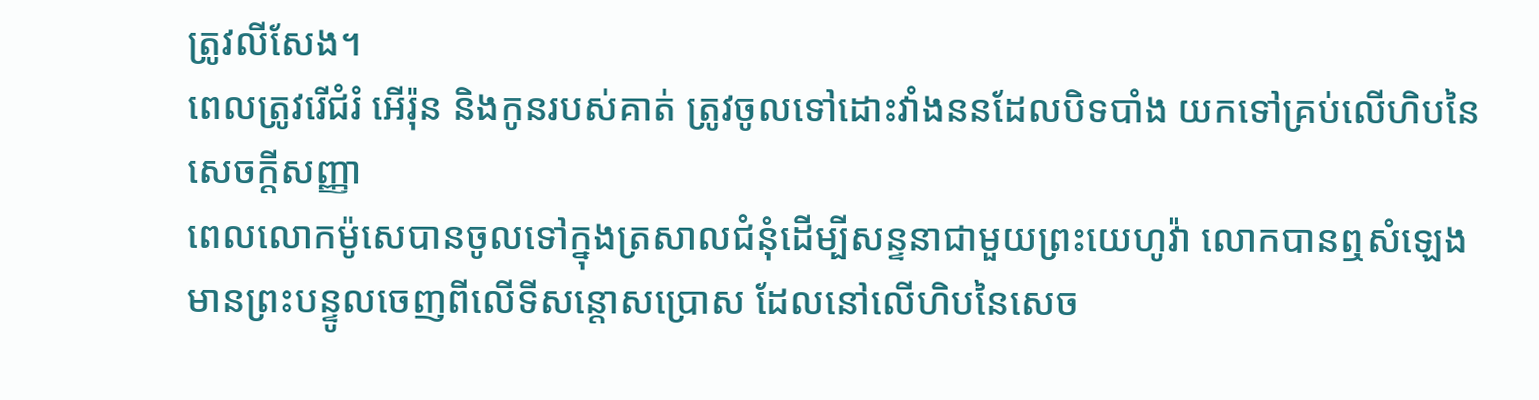ត្រូវលីសែង។
ពេលត្រូវរើជំរំ អើរ៉ុន និងកូនរបស់គាត់ ត្រូវចូលទៅដោះវាំងននដែលបិទបាំង យកទៅគ្រប់លើហិបនៃសេចក្ដីសញ្ញា
ពេលលោកម៉ូសេបានចូលទៅក្នុងត្រសាលជំនុំដើម្បីសន្ទនាជាមួយព្រះយេហូវ៉ា លោកបានឮសំឡេងមានព្រះបន្ទូលចេញពីលើទីសន្តោសប្រោស ដែលនៅលើហិបនៃសេច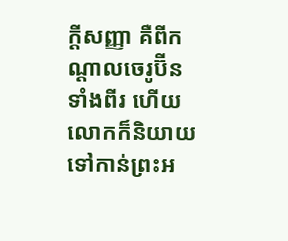ក្ដីសញ្ញា គឺពីកណ្ដាលចេរូប៊ីនទាំងពីរ ហើយលោកក៏និយាយទៅកាន់ព្រះអ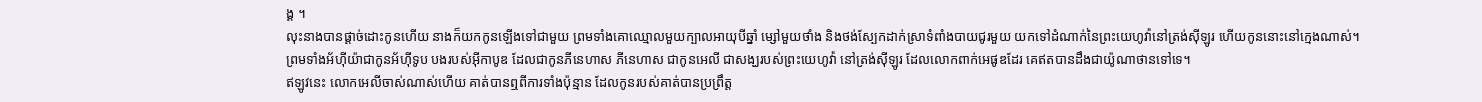ង្គ ។
លុះនាងបានផ្តាច់ដោះកូនហើយ នាងក៏យកកូនឡើងទៅជាមួយ ព្រមទាំងគោឈ្មោលមួយក្បាលអាយុបីឆ្នាំ ម្សៅមួយថាំង និងថង់ស្បែកដាក់ស្រាទំពាំងបាយជូរមួយ យកទៅដំណាក់នៃព្រះយេហូវ៉ានៅត្រង់ស៊ីឡូរ ហើយកូននោះនៅក្មេងណាស់។
ព្រមទាំងអ័ហ៊ីយ៉ាជាកូនអ័ហ៊ីទូប បងរបស់អ៊ីកាបូឌ ដែលជាកូនភីនេហាស ភីនេហាស ជាកូនអេលី ជាសង្ឃរបស់ព្រះយេហូវ៉ា នៅត្រង់ស៊ីឡូរ ដែលលោកពាក់អេផូឌដែរ គេឥតបានដឹងជាយ៉ូណាថានទៅទេ។
ឥឡូវនេះ លោកអេលីចាស់ណាស់ហើយ គាត់បានឮពីការទាំងប៉ុន្មាន ដែលកូនរបស់គាត់បានប្រព្រឹត្ត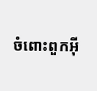ចំពោះពួកអ៊ី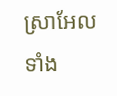ស្រាអែលទាំង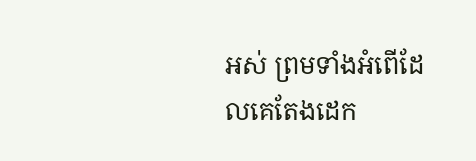អស់ ព្រមទាំងអំពើដែលគេតែងដេក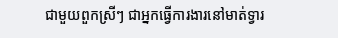ជាមួយពួកស្រីៗ ជាអ្នកធ្វើការងារនៅមាត់ទ្វារ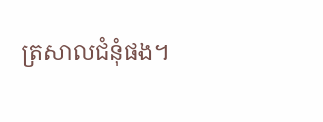ត្រសាលជំនុំផង។